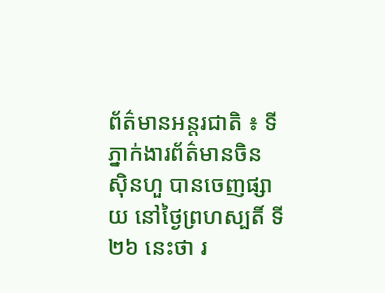ព័ត៌មានអន្តរជាតិ ៖ ទីភ្នាក់ងារព័ត៌មានចិន ស៊ិនហួ បានចេញផ្សាយ នៅថ្ងៃព្រហស្បតិ៍ ទី២៦ នេះថា រ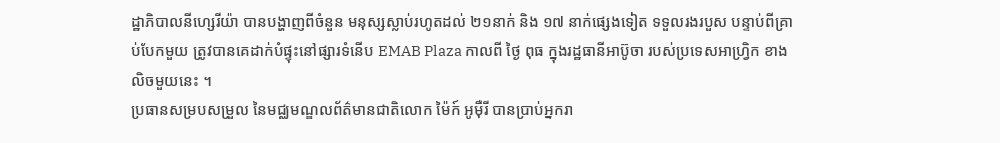ដ្ឋាភិបាលនីហ្សេរីយ៉ា បានបង្ហាញពីចំនួន មនុស្សស្លាប់រហូតដល់ ២១នាក់ និង ១៧ នាក់ផ្សេងទៀត ទទួលរងរបួស បន្ទាប់ពីគ្រាប់បែកមួយ ត្រូវបានគេដាក់បំផ្ទុះនៅផ្សារទំនើប EMAB Plaza កាលពី ថ្ងៃ ពុធ ក្នុងរដ្ឋធានីអាប៊ូចា របស់ប្រទេសអាហ្វ្រិក ខាងលិចមួយនេះ ។
ប្រធានសម្របសម្រួល នៃមជ្ឈមណ្ឌលព័ត៌មានជាតិលោក ម៉ៃក៍ អូម៉ឺរី បានប្រាប់អ្នករា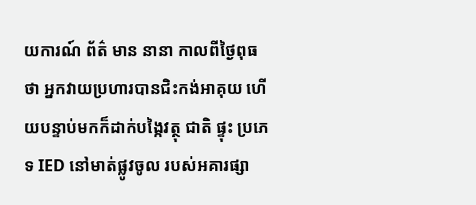យការណ៍ ព័ត៌ មាន នានា កាលពីថ្ងៃពុធថា អ្នកវាយប្រហារបានជិះកង់អាគុយ ហើយបន្ទាប់មកក៏ដាក់បង្កៃវត្ថុ ជាតិ ផ្ទុះ ប្រភេទ IED នៅមាត់ផ្លូវចូល របស់អគារផ្សា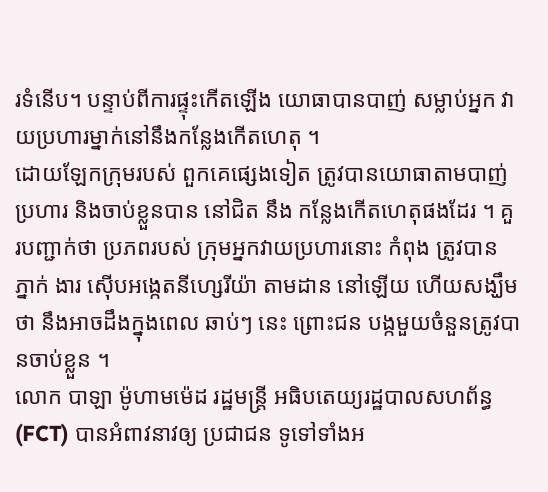រទំនើប។ បន្ទាប់ពីការផ្ទុះកើតឡើង យោធាបានបាញ់ សម្លាប់អ្នក វាយប្រហារម្នាក់នៅនឹងកន្លែងកើតហេតុ ។
ដោយឡែកក្រុមរបស់ ពួកគេផ្សេងទៀត ត្រូវបានយោធាតាមបាញ់ប្រហារ និងចាប់ខ្លួនបាន នៅជិត នឹង កន្លែងកើតហេតុផងដែរ ។ គួរបញ្ជាក់ថា ប្រភពរបស់ ក្រុមអ្នកវាយប្រហារនោះ កំពុង ត្រូវបាន ភ្នាក់ ងារ ស៊ើបអង្កេតនីហ្សេរីយ៉ា តាមដាន នៅឡើយ ហើយសង្ឃឹមថា នឹងអាចដឹងក្នុងពេល ឆាប់ៗ នេះ ព្រោះជន បង្កមួយចំនួនត្រូវបានចាប់ខ្លួន ។
លោក បាឡា ម៉ូហាមម៉េដ រដ្ឋមន្ត្រី អធិបតេយ្យរដ្ឋបាលសហព័ន្ធ (FCT) បានអំពាវនាវឲ្យ ប្រជាជន ទូទៅទាំងអ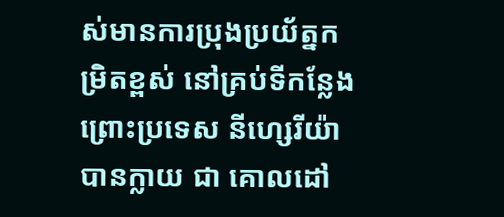ស់មានការប្រុងប្រយ័ត្នកម្រិតខ្ពស់ នៅគ្រប់ទីកន្លែង ព្រោះប្រទេស នីហ្សេរីយ៉ា បានក្លាយ ជា គោលដៅ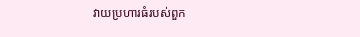វាយប្រហារធំរបស់ពួក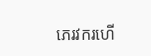ភេរវករហើ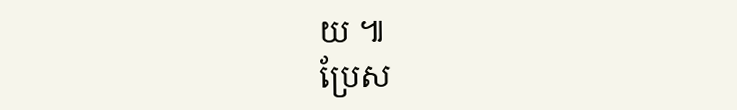យ ៕
ប្រែស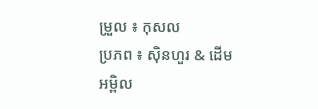ម្រួល ៖ កុសល
ប្រភព ៖ ស៊ិនហួរ & ដើមអម្ពិល